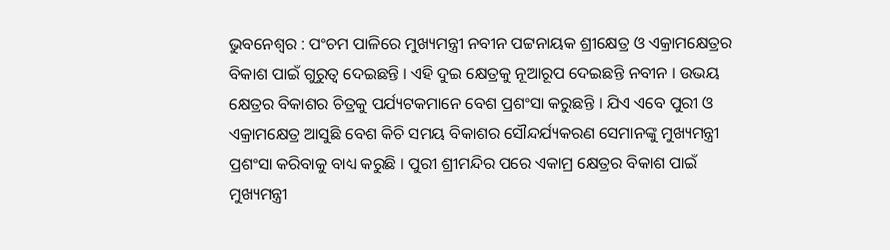ଭୁବନେଶ୍ୱର : ପଂଚମ ପାଳିରେ ମୁଖ୍ୟମନ୍ତ୍ରୀ ନବୀନ ପଟ୍ଟନାୟକ ଶ୍ରୀକ୍ଷେତ୍ର ଓ ଏକ୍ରାମକ୍ଷେତ୍ରର ବିକାଶ ପାଇଁ ଗୁରୁତ୍ୱ ଦେଇଛନ୍ତି । ଏହି ଦୁଇ କ୍ଷେତ୍ରକୁ ନୂଆରୂପ ଦେଇଛନ୍ତି ନବୀନ । ଉଭୟ କ୍ଷେତ୍ରର ବିକାଶର ଚିତ୍ରକୁ ପର୍ଯ୍ୟଟକମାନେ ବେଶ ପ୍ରଶଂସା କରୁଛନ୍ତି । ଯିଏ ଏବେ ପୁରୀ ଓ ଏକ୍ରାମକ୍ଷେତ୍ର ଆସୁଛି ବେଶ କିଚି ସମୟ ବିକାଶର ସୌନ୍ଦର୍ଯ୍ୟକରଣ ସେମାନଙ୍କୁ ମୁଖ୍ୟମନ୍ତ୍ରୀ ପ୍ରଶଂସା କରିବାକୁ ବାଧ୍ୟ କରୁଛି । ପୁରୀ ଶ୍ରୀମନ୍ଦିର ପରେ ଏକାମ୍ର କ୍ଷେତ୍ରର ବିକାଶ ପାଇଁ ମୁଖ୍ୟମନ୍ତ୍ରୀ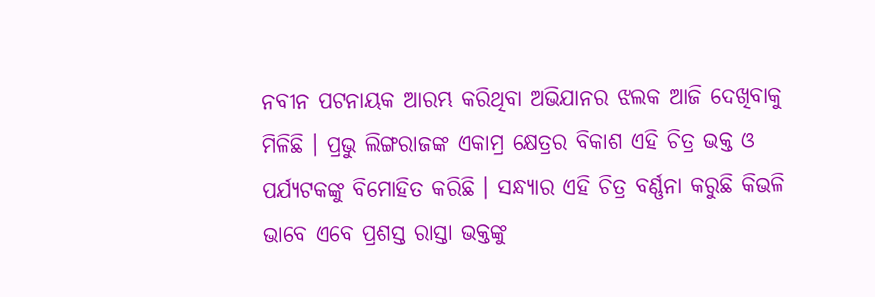ନବୀନ ପଟନାୟକ ଆରମ୍ଭ କରିଥିବା ଅଭିଯାନର ଝଲକ ଆଜି ଦେଖିବାକୁ ମିଳିଛି । ପ୍ରଭୁ ଲିଙ୍ଗରାଜଙ୍କ ଏକାମ୍ର କ୍ଷେତ୍ରର ବିକାଶ ଏହି ଚିତ୍ର ଭକ୍ତ ଓ ପର୍ଯ୍ୟଟକଙ୍କୁ ବିମୋହିତ କରିଛି । ସନ୍ଧ୍ୟାର ଏହି ଚିତ୍ର ବର୍ଣ୍ଣନା କରୁଛି କିଭଳି ଭାବେ ଏବେ ପ୍ରଶସ୍ତ ରାସ୍ତା ଭକ୍ତଙ୍କୁ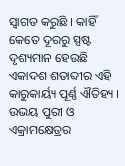ସ୍ୱାଗତ କରୁଛି । କାହିଁ କେତେ ଦୂରରୁ ସ୍ପଷ୍ଟ ଦୃଶ୍ୟମାନ ହେଉଛି ଏକାଦଶ ଶତାବ୍ଦୀର ଏହି କାରୁକାର୍ୟ୍ୟ ପୂର୍ଣ୍ଣ ଐତିହ୍ୟ । ଉଭୟ ପୁରୀ ଓ ଏକ୍ରାମକ୍ଷେତ୍ରର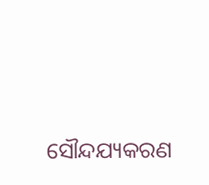ସୌନ୍ଦଯ୍ୟକରଣ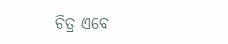ଚିତ୍ର ଏବେ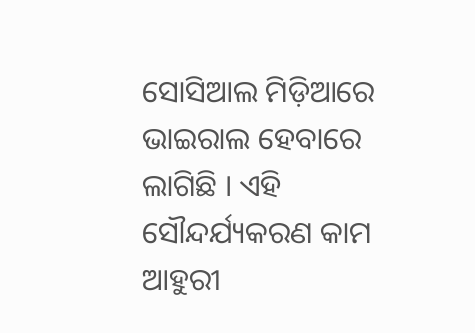ସୋସିଆଲ ମିଡ଼ିଆରେ ଭାଇରାଲ ହେବାରେ ଲାଗିଛି । ଏହି ସୌନ୍ଦର୍ଯ୍ୟକରଣ କାମ ଆହୁରୀ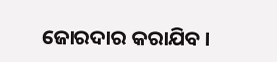ଜୋରଦାର କରାଯିବ ।